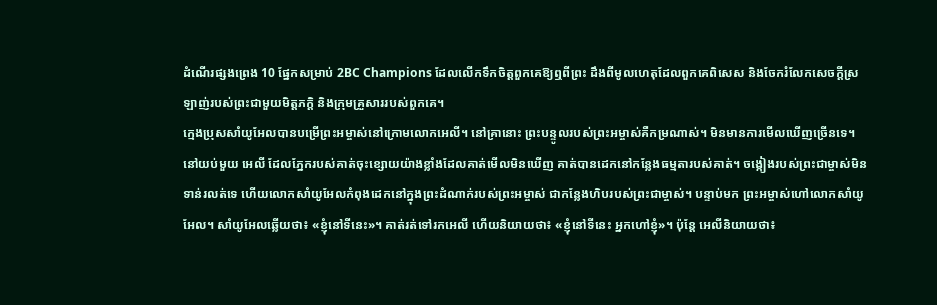ដំណើរផ្សងព្រេង 10 ផ្នែកសម្រាប់ 2BC Champions ដែលលើកទឹកចិត្តពួកគេឱ្យឮពីព្រះ ដឹងពីមូលហេតុដែលពួកគេពិសេស និងចែករំលែកសេចក្ដីស្រឡាញ់របស់ព្រះជាមួយមិត្តភក្តិ និងក្រុមគ្រួសាររបស់ពួកគេ។
ក្មេងប្រុសសាំយូអែលបានបម្រើព្រះអម្ចាស់នៅក្រោមលោកអេលី។ នៅគ្រានោះ ព្រះបន្ទូលរបស់ព្រះអម្ចាស់គឺកម្រណាស់។ មិនមានការមើលឃើញច្រើនទេ។ នៅយប់មួយ អេលី ដែលភ្នែករបស់គាត់ចុះខ្សោយយ៉ាងខ្លាំងដែលគាត់មើលមិនឃើញ គាត់បានដេកនៅកន្លែងធម្មតារបស់គាត់។ ចង្កៀងរបស់ព្រះជាម្ចាស់មិនទាន់រលត់ទេ ហើយលោកសាំយូអែលកំពុងដេកនៅក្នុងព្រះដំណាក់របស់ព្រះអម្ចាស់ ជាកន្លែងហិបរបស់ព្រះជាម្ចាស់។ បន្ទាប់មក ព្រះអម្ចាស់ហៅលោកសាំយូអែល។ សាំយូអែលឆ្លើយថា៖ «ខ្ញុំនៅទីនេះ»។ គាត់រត់ទៅរកអេលី ហើយនិយាយថា៖ «ខ្ញុំនៅទីនេះ អ្នកហៅខ្ញុំ»។ ប៉ុន្តែ អេលីនិយាយថា៖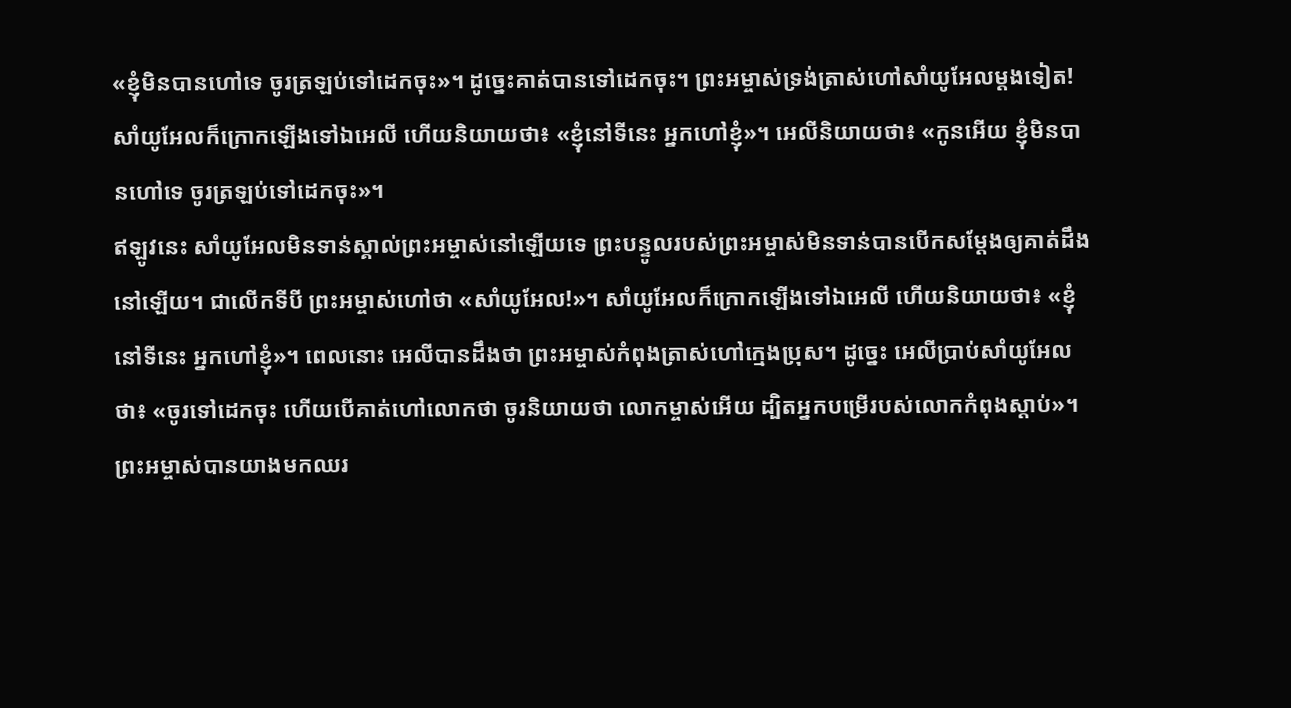«ខ្ញុំមិនបានហៅទេ ចូរត្រឡប់ទៅដេកចុះ»។ ដូច្នេះគាត់បានទៅដេកចុះ។ ព្រះអម្ចាស់ទ្រង់ត្រាស់ហៅសាំយូអែលម្ដងទៀត! សាំយូអែលក៏ក្រោកឡើងទៅឯអេលី ហើយនិយាយថា៖ «ខ្ញុំនៅទីនេះ អ្នកហៅខ្ញុំ»។ អេលីនិយាយថា៖ «កូនអើយ ខ្ញុំមិនបានហៅទេ ចូរត្រឡប់ទៅដេកចុះ»។
ឥឡូវនេះ សាំយូអែលមិនទាន់ស្គាល់ព្រះអម្ចាស់នៅឡើយទេ ព្រះបន្ទូលរបស់ព្រះអម្ចាស់មិនទាន់បានបើកសម្ដែងឲ្យគាត់ដឹងនៅឡើយ។ ជាលើកទីបី ព្រះអម្ចាស់ហៅថា «សាំយូអែល!»។ សាំយូអែលក៏ក្រោកឡើងទៅឯអេលី ហើយនិយាយថា៖ «ខ្ញុំនៅទីនេះ អ្នកហៅខ្ញុំ»។ ពេលនោះ អេលីបានដឹងថា ព្រះអម្ចាស់កំពុងត្រាស់ហៅក្មេងប្រុស។ ដូច្នេះ អេលីប្រាប់សាំយូអែលថា៖ «ចូរទៅដេកចុះ ហើយបើគាត់ហៅលោកថា ចូរនិយាយថា លោកម្ចាស់អើយ ដ្បិតអ្នកបម្រើរបស់លោកកំពុងស្តាប់»។
ព្រះអម្ចាស់បានយាងមកឈរ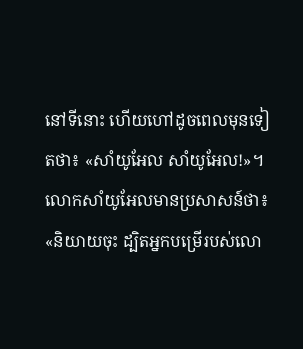នៅទីនោះ ហើយហៅដូចពេលមុនទៀតថា៖ «សាំយូអែល សាំយូអែល!»។ លោកសាំយូអែលមានប្រសាសន៍ថា៖ «និយាយចុះ ដ្បិតអ្នកបម្រើរបស់លោ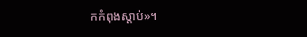កកំពុងស្តាប់»។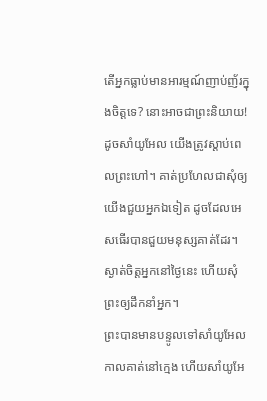តើអ្នកធ្លាប់មានអារម្មណ៍ញាប់ញ័រក្នុងចិត្តទេ? នោះអាចជាព្រះនិយាយ! ដូចសាំយូអែល យើងត្រូវស្តាប់ពេលព្រះហៅ។ គាត់ប្រហែលជាសុំឲ្យយើងជួយអ្នកឯទៀត ដូចដែលអេសធើរបានជួយមនុស្សគាត់ដែរ។ ស្ងាត់ចិត្តអ្នកនៅថ្ងៃនេះ ហើយសុំព្រះឲ្យដឹកនាំអ្នក។
ព្រះបានមានបន្ទូលទៅសាំយូអែល កាលគាត់នៅក្មេង ហើយសាំយូអែ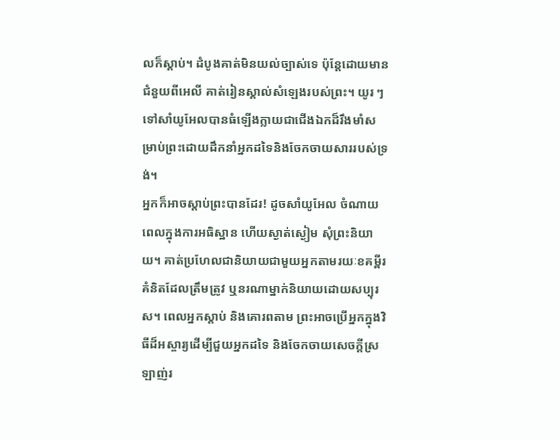លក៏ស្តាប់។ ដំបូងគាត់មិនយល់ច្បាស់ទេ ប៉ុន្តែដោយមានជំនួយពីអេលី គាត់រៀនស្គាល់សំឡេងរបស់ព្រះ។ យូរ ៗ ទៅសាំយូអែលបានធំឡើងក្លាយជាជើងឯកដ៏រឹងមាំសម្រាប់ព្រះដោយដឹកនាំអ្នកដទៃនិងចែកចាយសាររបស់ទ្រង់។
អ្នកក៏អាចស្តាប់ព្រះបានដែរ! ដូចសាំយូអែល ចំណាយពេលក្នុងការអធិស្ឋាន ហើយស្ងាត់ស្ងៀម សុំព្រះនិយាយ។ គាត់ប្រហែលជានិយាយជាមួយអ្នកតាមរយៈខគម្ពីរ គំនិតដែលត្រឹមត្រូវ ឬនរណាម្នាក់និយាយដោយសប្បុរស។ ពេលអ្នកស្តាប់ និងគោរពតាម ព្រះអាចប្រើអ្នកក្នុងវិធីដ៏អស្ចារ្យដើម្បីជួយអ្នកដទៃ និងចែកចាយសេចក្តីស្រឡាញ់រ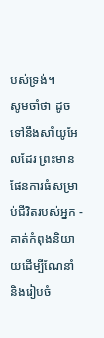បស់ទ្រង់។
សូមចាំថា ដូចទៅនឹងសាំយូអែលដែរ ព្រះមានផែនការធំសម្រាប់ជីវិតរបស់អ្នក - គាត់កំពុងនិយាយដើម្បីណែនាំ និងរៀបចំ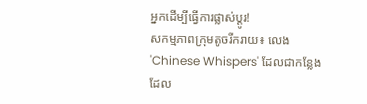អ្នកដើម្បីធ្វើការផ្លាស់ប្តូរ!
សកម្មភាពក្រុមតូចរីករាយ៖ លេង 'Chinese Whispers' ដែលជាកន្លែងដែល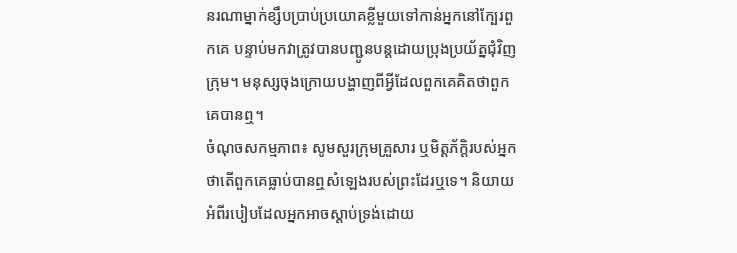នរណាម្នាក់ខ្សឹបប្រាប់ប្រយោគខ្លីមួយទៅកាន់អ្នកនៅក្បែរពួកគេ បន្ទាប់មកវាត្រូវបានបញ្ជូនបន្តដោយប្រុងប្រយ័ត្នជុំវិញក្រុម។ មនុស្សចុងក្រោយបង្ហាញពីអ្វីដែលពួកគេគិតថាពួកគេបានឮ។
ចំណុចសកម្មភាព៖ សូមសួរក្រុមគ្រួសារ ឬមិត្តភ័ក្តិរបស់អ្នកថាតើពួកគេធ្លាប់បានឮសំឡេងរបស់ព្រះដែរឬទេ។ និយាយអំពីរបៀបដែលអ្នកអាចស្តាប់ទ្រង់ដោយ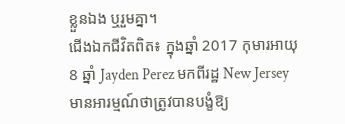ខ្លួនឯង ឬរួមគ្នា។
ជើងឯកជីវិតពិត៖ ក្នុងឆ្នាំ 2017 កុមារអាយុ 8 ឆ្នាំ Jayden Perez មកពីរដ្ឋ New Jersey មានអារម្មណ៍ថាត្រូវបានបង្ខំឱ្យ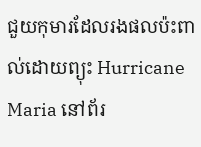ជួយកុមារដែលរងផលប៉ះពាល់ដោយព្យុះ Hurricane Maria នៅព័រ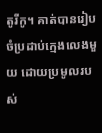តូរីកូ។ គាត់បានរៀបចំប្រដាប់ក្មេងលេងមួយ ដោយប្រមូលរបស់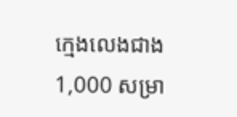ក្មេងលេងជាង 1,000 សម្រា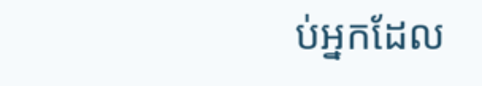ប់អ្នកដែល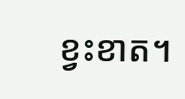ខ្វះខាត។